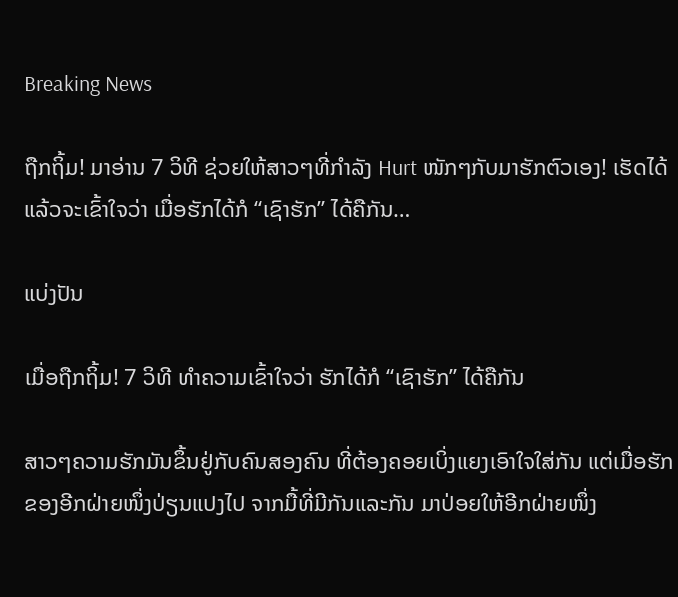Breaking News

ຖືກຖິ້ມ! ມາອ່ານ 7 ວິທີ ຊ່ວຍໃຫ້ສາວໆທີ່ກໍາລັງ Hurt ໜັກໆກັບມາຮັກຕົວເອງ! ເຮັດໄດ້ແລ້ວຈະເຂົ້າໃຈວ່າ ເມື່ອຮັກໄດ້ກໍ “ເຊົາຮັກ” ໄດ້ຄືກັນ…

ແບ່ງປັນ

ເມື່ອຖືກຖິ້ມ! 7 ວິທີ ທຳຄວາມເຂົ້າໃຈວ່າ ຮັກໄດ້ກໍ “ເຊົາຮັກ” ໄດ້ຄືກັນ

ສາວໆຄວາມຮັກມັນຂຶ້ນຢູ່ກັບຄົນສອງຄົນ ທີ່ຕ້ອງຄອຍເບິ່ງແຍງເອົາໃຈໃສ່ກັນ ແຕ່ເມື່ອຮັກຂອງອີກຝ່າຍໜຶ່ງປ່ຽນແປງໄປ ຈາກມື້ທີ່ມີກັນແລະກັນ ມາປ່ອຍໃຫ້ອີກຝ່າຍໜຶ່ງ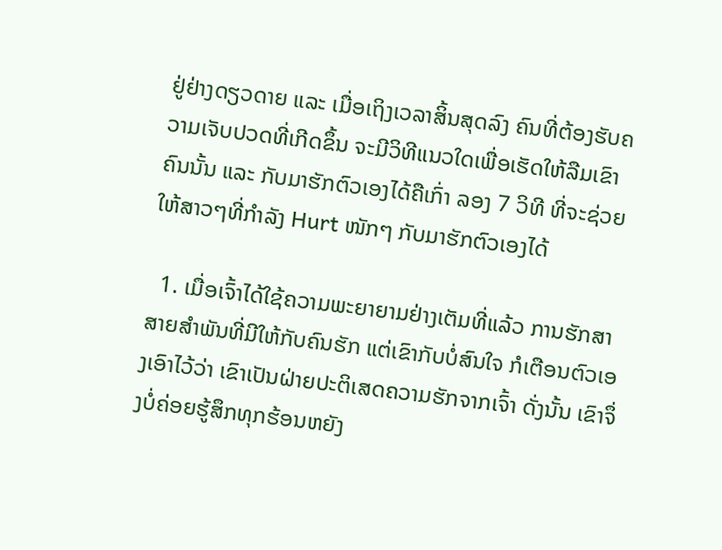ຢູ່ຢ່າງດຽວດາຍ ແລະ ເມື່ອເຖິງເວລາສິ້ນສຸດລົງ ຄົນທີ່ຕ້ອງຮັບຄວາມເຈັບປວດທີ່ເກີດຂຶ້ນ ຈະມີວິທີແນວໃດເພື່ອເຮັດໃຫ້ລືມເຂົາຄົນນັ້ນ ແລະ ກັບມາຮັກຕົວເອງໄດ້ຄືເກົ່າ ລອງ 7 ວິທີ ທີ່ຈະຊ່ວຍໃຫ້ສາວໆທີ່ກໍາລັງ Hurt ໜັກໆ ກັບມາຮັກຕົວເອງໄດ້

  1. ເມື່ອເຈົ້າໄດ້ໃຊ້ຄວາມພະຍາຍາມຢ່າງເຕັມທີ່ແລ້ວ ການຮັກສາສາຍສໍາພັນທີ່ມີໃຫ້ກັບຄົນຮັກ ແຕ່ເຂົາກັບບໍ່ສົນໃຈ ກໍເຕືອນຕົວເອງເອົາໄວ້ວ່າ ເຂົາເປັນຝ່າຍປະຕິເສດຄວາມຮັກຈາກເຈົ້າ ດັ່ງນັ້ນ ເຂົາຈຶ່ງບໍ່ຄ່ອຍຮູ້ສຶກທຸກຮ້ອນຫຍັງ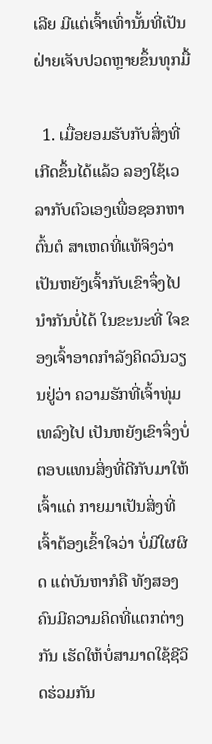ເລີຍ ມີແຕ່ເຈົ້າເທົ່ານັ້ນທີ່ເປັນຝ່າຍເຈັບປວດຫຼາຍຂຶ້ນທຸກມື້

  1. ເມື່ອຍອມຮັບກັບສິ່ງທີ່ເກີດຂຶ້ນໄດ້ແລ້ວ ລອງໃຊ້ເວລາກັບຕົວເອງເພື່ອຊອກຫາຕົ້ນຕໍ ສາເຫດທີ່ແທ້ຈິງວ່າ ເປັນຫຍັງເຈົ້າກັບເຂົາຈຶ່ງໄປນໍາກັນບໍ່ໄດ້ ໃນຂະນະທີ່ ໃຈຂອງເຈົ້າອາດກຳລັງຄິດວົນວຽນຢູ່ວ່າ ຄວາມຮັກທີ່ເຈົ້າທຸ່ມເທລົງໄປ ເປັນຫຍັງເຂົາຈຶ່ງບໍ່ຕອບແທນສິ່ງທີ່ດີກັບມາໃຫ້ເຈົ້າແດ່ ກາຍມາເປັນສິ່ງທີ່ເຈົ້າຕ້ອງເຂົ້າໃຈວ່າ ບໍ່ມີໃຜຜິດ ແຕ່ບັນຫາກໍຄື ທັງສອງຄົນມີຄວາມຄິດທີ່ແຕກຕ່າງກັນ ເຮັດໃຫ້ບໍ່ສາມາດໃຊ້ຊີວິດຮ່ວມກັນ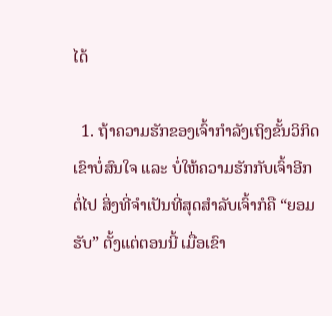ໄດ້

  1. ຖ້າຄວາມຮັກຂອງເຈົ້າກໍາລັງເຖິງຂັ້ນວິກິດ ເຂົາບໍ່ສົນໃຈ ແລະ ບໍ່ໃຫ້ຄວາມຮັກກັບເຈົ້າອີກຕໍ່ໄປ ສິ່ງທີ່ຈໍາເປັນທີ່ສຸດສໍາລັບເຈົ້າກໍຄື “ຍອມຮັບ” ຕັ້ງແຕ່ຕອນນີ້ ເມື່ອເຂົາ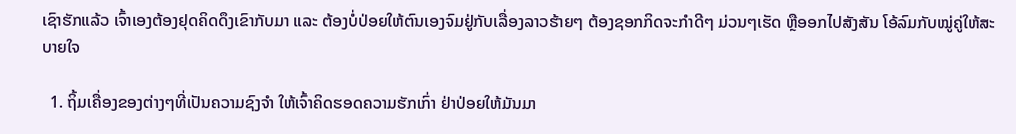ເຊົາຮັກແລ້ວ ເຈົ້າເອງຕ້ອງຢຸດຄິດດຶງເຂົາກັບມາ ແລະ ຕ້ອງບໍ່ປ່ອຍໃຫ້ຕົນເອງຈົມຢູ່ກັບເລື່ອງລາວຮ້າຍໆ ຕ້ອງຊອກກິດຈະກໍາດີໆ ມ່ວນໆເຮັດ ຫຼືອອກໄປສັງສັນ ໂອ້ລົມກັບໝູ່ຄູ່ໃຫ້ສະບາຍໃຈ

  1. ຖິ້ມເຄື່ອງຂອງຕ່າງໆທີ່ເປັນຄວາມຊົງຈໍາ ໃຫ້ເຈົ້າຄິດຮອດຄວາມຮັກເກົ່າ ຢ່າປ່ອຍໃຫ້ມັນມາ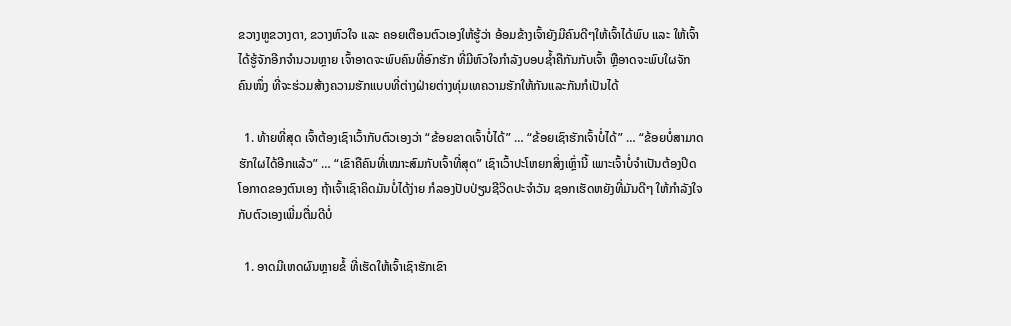ຂວາງຫູຂວາງຕາ, ຂວາງຫົວໃຈ ແລະ ຄອຍເຕືອນຕົວເອງໃຫ້ຮູ້ວ່າ ອ້ອມຂ້າງເຈົ້າຍັງມີຄົນດີໆໃຫ້ເຈົ້າໄດ້ພົບ ແລະ ໃຫ້ເຈົ້າໄດ້ຮູ້ຈັກອີກຈໍານວນຫຼາຍ ເຈົ້າອາດຈະພົບຄົນທີ່ອົກຮັກ ທີ່ມີຫົວໃຈກໍາລັງບອບຊໍ້າຄືກັນກັບເຈົ້າ ຫຼືອາດຈະພົບໃຜຈັກຄົນໜຶ່ງ ທີ່ຈະຮ່ວມສ້າງຄວາມຮັກແບບທີ່ຕ່າງຝ່າຍຕ່າງທຸ່ມເທຄວາມຮັກໃຫ້ກັນແລະກັນກໍເປັນໄດ້

  1. ທ້າຍທີ່ສຸດ ເຈົ້າຕ້ອງເຊົາເວົ້າກັບຕົວເອງວ່າ “ຂ້ອຍຂາດເຈົ້າບໍ່ໄດ້” … “ຂ້ອຍເຊົາຮັກເຈົ້າບໍ່ໄດ້” … “ຂ້ອຍບໍ່ສາມາດຮັກໃຜໄດ້ອີກແລ້ວ” … “ເຂົາຄືຄົນທີ່ເໝາະສົມກັບເຈົ້າທີ່ສຸດ” ເຊົາເວົ້າປະໂຫຍກສິ່ງເຫຼົ່ານີ້ ເພາະເຈົ້າບໍ່ຈໍາເປັນຕ້ອງປິດໂອກາດຂອງຕົນເອງ ຖ້າເຈົ້າເຊົາຄິດມັນບໍ່ໄດ້ງ່າຍ ກໍລອງປັບປ່ຽນຊີວິດປະຈໍາວັນ ຊອກເຮັດຫຍັງທີ່ມັນດີໆ ໃຫ້ກຳລັງໃຈກັບຕົວເອງເພີ່ມຕື່ມດີບໍ່

  1. ອາດມີເຫດຜົນຫຼາຍຂໍ້ ທີ່ເຮັດໃຫ້ເຈົ້າເຊົາຮັກເຂົາ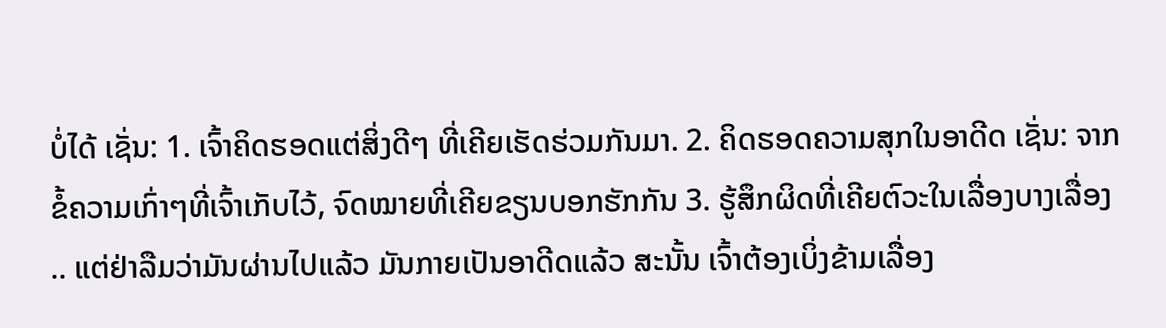ບໍ່ໄດ້ ເຊັ່ນ: 1. ເຈົ້າຄິດຮອດແຕ່ສິ່ງດີໆ ທີ່ເຄີຍເຮັດຮ່ວມກັນມາ. 2. ຄິດຮອດຄວາມສຸກໃນອາດີດ ເຊັ່ນ: ຈາກຂໍ້ຄວາມເກົ່າໆທີ່ເຈົ້າເກັບໄວ້, ຈົດໝາຍທີ່ເຄີຍຂຽນບອກຮັກກັນ 3. ຮູ້ສຶກຜິດທີ່ເຄີຍຕົວະໃນເລື່ອງບາງເລື່ອງ .. ແຕ່ຢ່າລືມວ່າມັນຜ່ານໄປແລ້ວ ມັນກາຍເປັນອາດີດແລ້ວ ສະນັ້ນ ເຈົ້າຕ້ອງເບິ່ງຂ້າມເລື່ອງ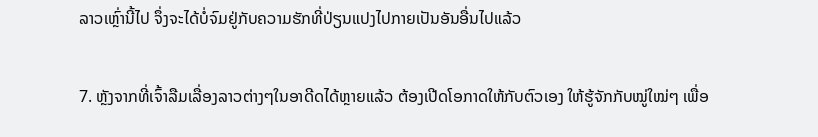ລາວເຫຼົ່ານີ້ໄປ ຈຶ່ງຈະໄດ້ບໍ່ຈົມຢູ່ກັບຄວາມຮັກທີ່ປ່ຽນແປງໄປກາຍເປັນອັນອື່ນໄປແລ້ວ

7. ຫຼັງຈາກທີ່ເຈົ້າລືມເລື່ອງລາວຕ່າງໆໃນອາດີດໄດ້ຫຼາຍແລ້ວ ຕ້ອງເປີດໂອກາດໃຫ້ກັບຕົວເອງ ໃຫ້ຮູ້ຈັກກັບໝູ່ໃໝ່ໆ ເພື່ອ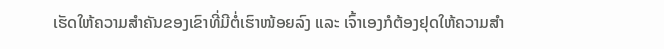ເຮັດໃຫ້ຄວາມສໍາຄັນຂອງເຂົາທີ່ມີຕໍ່ເຮົາໜ້ອຍລົງ ແລະ ເຈົ້າເອງກໍຕ້ອງຢຸດໃຫ້ຄວາມສໍາ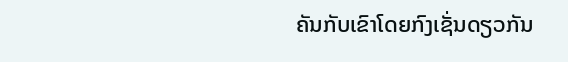ຄັນກັບເຂົາໂດຍກົງເຊັ່ນດຽວກັນ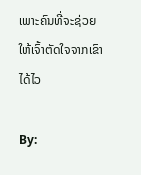ເພາະຄົນທີ່ຈະຊ່ວຍໃຫ້ເຈົ້າຕັດໃຈຈາກເຂົາໄດ້ໄວ

By: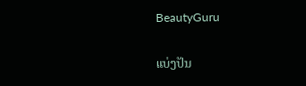BeautyGuru

ແບ່ງປັນ